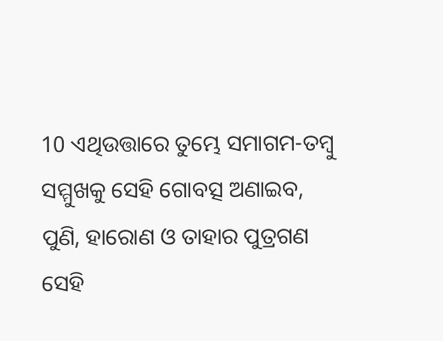10 ଏଥିଉତ୍ତାରେ ତୁମ୍ଭେ ସମାଗମ-ତମ୍ବୁ ସମ୍ମୁଖକୁ ସେହି ଗୋବତ୍ସ ଅଣାଇବ, ପୁଣି, ହାରୋଣ ଓ ତାହାର ପୁତ୍ରଗଣ ସେହି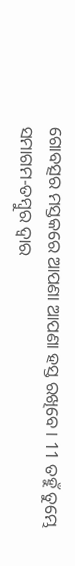ଗୋବତ୍ସର ମସ୍ତକରେ ଆପଣା ଆପଣା ହସ୍ତ ରଖିବେ। 11 ତହୁଁ ତୁମ୍ଭେ ସମାଗମ-ତମ୍ବୁର ଦ୍ୱାର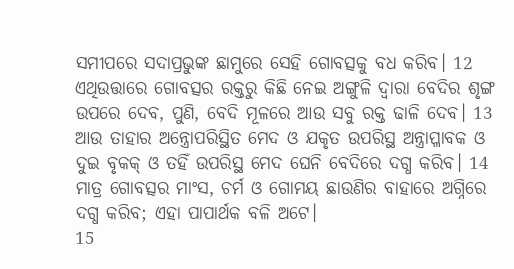ସମୀପରେ ସଦାପ୍ରଭୁଙ୍କ ଛାମୁରେ ସେହି ଗୋବତ୍ସକୁ ବଧ କରିବ। 12 ଏଥିଉତ୍ତାରେ ଗୋବତ୍ସର ରକ୍ତରୁ କିଛି ନେଇ ଅଙ୍ଗୁଳି ଦ୍ୱାରା ବେଦିର ଶୃଙ୍ଗ ଉପରେ ଦେବ, ପୁଣି, ବେଦି ମୂଳରେ ଆଉ ସବୁ ରକ୍ତ ଢାଳି ଦେବ। 13 ଆଉ ତାହାର ଅନ୍ତ୍ରୋପରିସ୍ଥିତ ମେଦ ଓ ଯକୃତ ଉପରିସ୍ଥ ଅନ୍ତ୍ରାପ୍ଳାବକ ଓ ଦୁଇ ବୃକକ୍ ଓ ତହିଁ ଉପରିସ୍ଥ ମେଦ ଘେନି ବେଦିରେ ଦଗ୍ଧ କରିବ। 14 ମାତ୍ର ଗୋବତ୍ସର ମାଂସ, ଚର୍ମ ଓ ଗୋମୟ ଛାଉଣିର ବାହାରେ ଅଗ୍ନିରେ ଦଗ୍ଧ କରିବ; ଏହା ପାପାର୍ଥକ ବଳି ଅଟେ।
15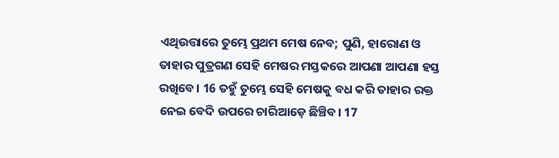ଏଥିଉତ୍ତାରେ ତୁମ୍ଭେ ପ୍ରଥମ ମେଷ ନେବ; ପୁଣି, ହାରୋଣ ଓ ତାହାର ପୁତ୍ରଗଣ ସେହି ମେଷର ମସ୍ତକରେ ଆପଣା ଆପଣା ହସ୍ତ ରଖିବେ। 16 ତହୁଁ ତୁମ୍ଭେ ସେହି ମେଷକୁ ବଧ କରି ତାହାର ରକ୍ତ ନେଇ ବେଦି ଉପରେ ଚାରିଆଡ଼େ ଛିଞ୍ଚିବ। 17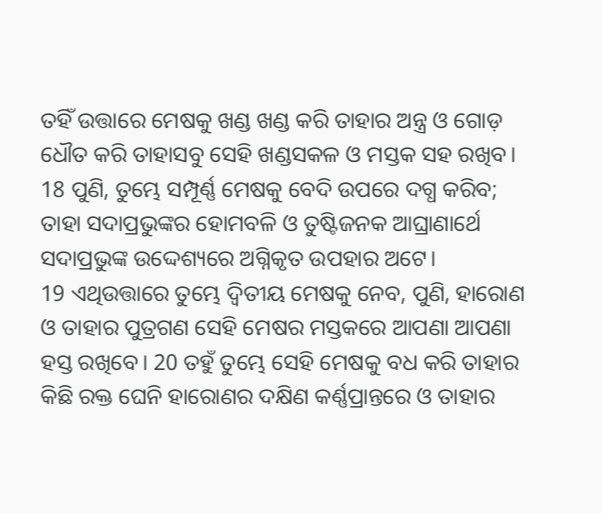ତହିଁ ଉତ୍ତାରେ ମେଷକୁ ଖଣ୍ଡ ଖଣ୍ଡ କରି ତାହାର ଅନ୍ତ୍ର ଓ ଗୋଡ଼ ଧୌତ କରି ତାହାସବୁ ସେହି ଖଣ୍ଡସକଳ ଓ ମସ୍ତକ ସହ ରଖିବ। 18 ପୁଣି, ତୁମ୍ଭେ ସମ୍ପୂର୍ଣ୍ଣ ମେଷକୁ ବେଦି ଉପରେ ଦଗ୍ଧ କରିବ; ତାହା ସଦାପ୍ରଭୁଙ୍କର ହୋମବଳି ଓ ତୁଷ୍ଟିଜନକ ଆଘ୍ରାଣାର୍ଥେ ସଦାପ୍ରଭୁଙ୍କ ଉଦ୍ଦେଶ୍ୟରେ ଅଗ୍ନିକୃତ ଉପହାର ଅଟେ।
19 ଏଥିଉତ୍ତାରେ ତୁମ୍ଭେ ଦ୍ୱିତୀୟ ମେଷକୁ ନେବ, ପୁଣି, ହାରୋଣ ଓ ତାହାର ପୁତ୍ରଗଣ ସେହି ମେଷର ମସ୍ତକରେ ଆପଣା ଆପଣା ହସ୍ତ ରଖିବେ। 20 ତହୁଁ ତୁମ୍ଭେ ସେହି ମେଷକୁ ବଧ କରି ତାହାର କିଛି ରକ୍ତ ଘେନି ହାରୋଣର ଦକ୍ଷିଣ କର୍ଣ୍ଣପ୍ରାନ୍ତରେ ଓ ତାହାର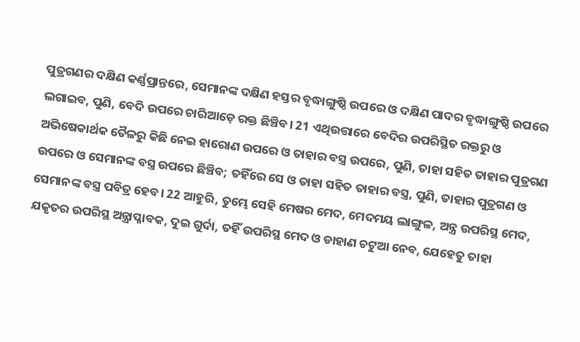ପୁତ୍ରଗଣର ଦକ୍ଷିଣ କର୍ଣ୍ଣପ୍ରାନ୍ତରେ, ସେମାନଙ୍କ ଦକ୍ଷିଣ ହସ୍ତର ବୃଦ୍ଧାଙ୍ଗୁଷ୍ଠି ଉପରେ ଓ ଦକ୍ଷିଣ ପାଦର ବୃଦ୍ଧାଙ୍ଗୁଷ୍ଠି ଉପରେ ଲଗାଇବ, ପୁଣି, ବେଦି ଉପରେ ଚାରିଆଡ଼େ ରକ୍ତ ଛିଞ୍ଚିବ। 21 ଏଥିଉତ୍ତାରେ ବେଦିର ଉପରିସ୍ଥିତ ରକ୍ତରୁ ଓ ଅଭିଷେକାର୍ଥକ ତୈଳରୁ କିଛି ନେଇ ହାରୋଣ ଉପରେ ଓ ତାହାର ବସ୍ତ୍ର ଉପରେ, ପୁଣି, ତାହା ସହିତ ତାହାର ପୁତ୍ରଗଣ ଉପରେ ଓ ସେମାନଙ୍କ ବସ୍ତ୍ର ଉପରେ ଛିଞ୍ଚିବ; ତହିଁରେ ସେ ଓ ତାହା ସହିତ ତାହାର ବସ୍ତ୍ର, ପୁଣି, ତାହାର ପୁତ୍ରଗଣ ଓ ସେମାନଙ୍କ ବସ୍ତ୍ର ପବିତ୍ର ହେବ। 22 ଆହୁରି, ତୁମ୍ଭେ ସେହି ମେଷର ମେଦ, ମେଦମୟ ଲାଙ୍ଗୁଳ, ଅନ୍ତ୍ର ଉପରିସ୍ଥ ମେଦ, ଯକୃତର ଉପରିସ୍ଥ ଅନ୍ତ୍ରାପ୍ଳାବକ, ଦୁଇ ଗୁର୍ଦା, ତହିଁ ଉପରିସ୍ଥ ମେଦ ଓ ଡାହାଣ ଚଟୁଆ ନେବ, ଯେହେତୁ ତାହା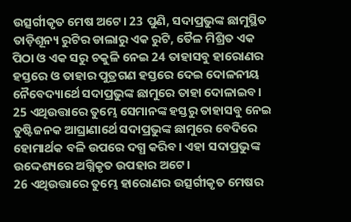ଉତ୍ସର୍ଗୀକୃତ ମେଷ ଅଟେ। 23 ପୁଣି, ସଦାପ୍ରଭୁଙ୍କ ଛାମୁସ୍ଥିତ ତାଡ଼ିଶୂନ୍ୟ ରୁଟିର ଡାଲାରୁ ଏକ ରୁଟି, ତୈଳ ମିଶ୍ରିତ ଏକ ପିଠା ଓ ଏକ ସରୁ ଚକୁଳି ନେଇ 24 ତାହାସବୁ ହାରୋଣର ହସ୍ତରେ ଓ ତାହାର ପୁତ୍ରଗଣ ହସ୍ତରେ ଦେଇ ଦୋଳନୀୟ ନୈବେଦ୍ୟାର୍ଥେ ସଦାପ୍ରଭୁଙ୍କ ଛାମୁରେ ତାହା ଦୋଳାଇବ। 25 ଏଥିଉତ୍ତାରେ ତୁମ୍ଭେ ସେମାନଙ୍କ ହସ୍ତରୁ ତାହାସବୁ ନେଇ ତୁଷ୍ଟିଜନକ ଆଘ୍ରାଣାର୍ଥେ ସଦାପ୍ରଭୁଙ୍କ ଛାମୁରେ ବେଦିରେ ହୋମାର୍ଥକ ବଳି ଉପରେ ଦଗ୍ଧ କରିବ। ଏହା ସଦାପ୍ରଭୁଙ୍କ ଉଦ୍ଦେଶ୍ୟରେ ଅଗ୍ନିକୃତ ଉପହାର ଅଟେ।
26 ଏଥିଉତ୍ତାରେ ତୁମ୍ଭେ ହାରୋଣର ଉତ୍ସର୍ଗୀକୃତ ମେଷର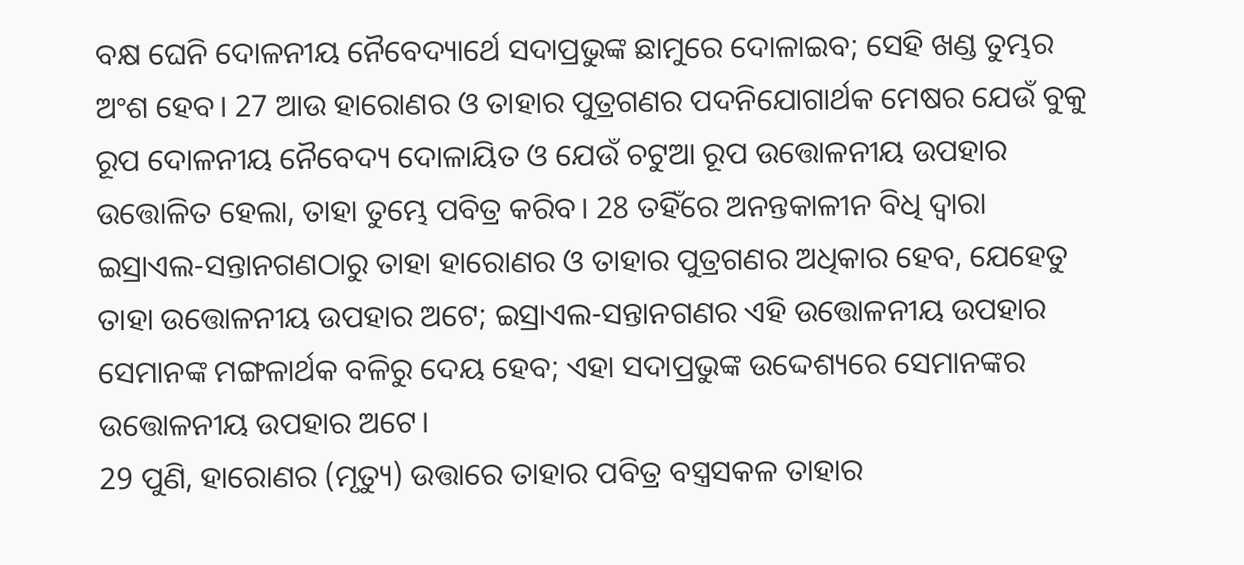ବକ୍ଷ ଘେନି ଦୋଳନୀୟ ନୈବେଦ୍ୟାର୍ଥେ ସଦାପ୍ରଭୁଙ୍କ ଛାମୁରେ ଦୋଳାଇବ; ସେହି ଖଣ୍ଡ ତୁମ୍ଭର ଅଂଶ ହେବ। 27 ଆଉ ହାରୋଣର ଓ ତାହାର ପୁତ୍ରଗଣର ପଦନିଯୋଗାର୍ଥକ ମେଷର ଯେଉଁ ବୁକୁ ରୂପ ଦୋଳନୀୟ ନୈବେଦ୍ୟ ଦୋଳାୟିତ ଓ ଯେଉଁ ଚଟୁଆ ରୂପ ଉତ୍ତୋଳନୀୟ ଉପହାର ଉତ୍ତୋଳିତ ହେଲା, ତାହା ତୁମ୍ଭେ ପବିତ୍ର କରିବ। 28 ତହିଁରେ ଅନନ୍ତକାଳୀନ ବିଧି ଦ୍ୱାରା ଇସ୍ରାଏଲ-ସନ୍ତାନଗଣଠାରୁ ତାହା ହାରୋଣର ଓ ତାହାର ପୁତ୍ରଗଣର ଅଧିକାର ହେବ, ଯେହେତୁ ତାହା ଉତ୍ତୋଳନୀୟ ଉପହାର ଅଟେ; ଇସ୍ରାଏଲ-ସନ୍ତାନଗଣର ଏହି ଉତ୍ତୋଳନୀୟ ଉପହାର ସେମାନଙ୍କ ମଙ୍ଗଳାର୍ଥକ ବଳିରୁ ଦେୟ ହେବ; ଏହା ସଦାପ୍ରଭୁଙ୍କ ଉଦ୍ଦେଶ୍ୟରେ ସେମାନଙ୍କର ଉତ୍ତୋଳନୀୟ ଉପହାର ଅଟେ।
29 ପୁଣି, ହାରୋଣର (ମୃତ୍ୟୁ) ଉତ୍ତାରେ ତାହାର ପବିତ୍ର ବସ୍ତ୍ରସକଳ ତାହାର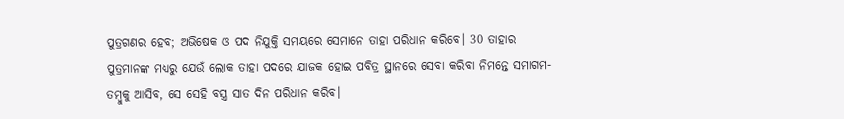ପୁତ୍ରଗଣର ହେବ; ଅଭିଷେକ ଓ ପଦ ନିଯୁକ୍ତି ସମୟରେ ସେମାନେ ତାହା ପରିଧାନ କରିବେ। 30 ତାହାର ପୁତ୍ରମାନଙ୍କ ମଧ୍ୟରୁ ଯେଉଁ ଲୋକ ତାହା ପଦରେ ଯାଜକ ହୋଇ ପବିତ୍ର ସ୍ଥାନରେ ସେବା କରିବା ନିମନ୍ତେ ସମାଗମ-ତମ୍ବୁକୁ ଆସିବ, ସେ ସେହି ବସ୍ତ୍ର ସାତ ଦିନ ପରିଧାନ କରିବ।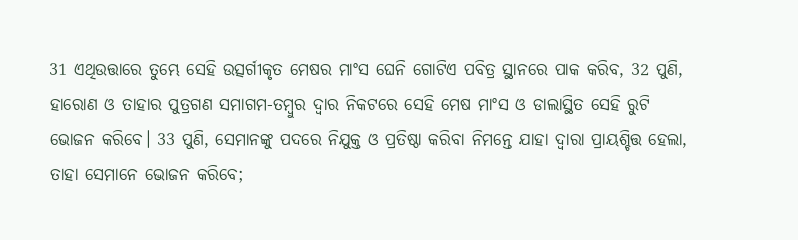31 ଏଥିଉତ୍ତାରେ ତୁମ୍ଭେ ସେହି ଉତ୍ସର୍ଗୀକୃତ ମେଷର ମାଂସ ଘେନି ଗୋଟିଏ ପବିତ୍ର ସ୍ଥାନରେ ପାକ କରିବ, 32 ପୁଣି, ହାରୋଣ ଓ ତାହାର ପୁତ୍ରଗଣ ସମାଗମ-ତମ୍ବୁର ଦ୍ୱାର ନିକଟରେ ସେହି ମେଷ ମାଂସ ଓ ଡାଲାସ୍ଥିତ ସେହି ରୁଟି ଭୋଜନ କରିବେ। 33 ପୁଣି, ସେମାନଙ୍କୁ ପଦରେ ନିଯୁକ୍ତ ଓ ପ୍ରତିଷ୍ଠା କରିବା ନିମନ୍ତେ ଯାହା ଦ୍ୱାରା ପ୍ରାୟଶ୍ଚିତ୍ତ ହେଲା, ତାହା ସେମାନେ ଭୋଜନ କରିବେ;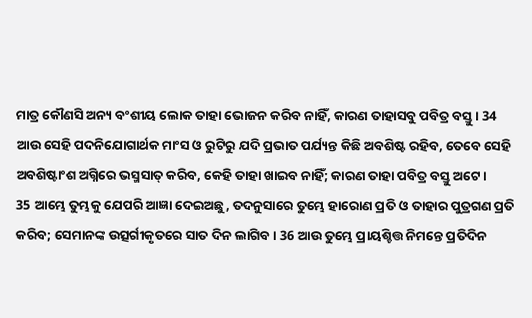ମାତ୍ର କୌଣସି ଅନ୍ୟ ବଂଶୀୟ ଲୋକ ତାହା ଭୋଜନ କରିବ ନାହିଁ, କାରଣ ତାହାସବୁ ପବିତ୍ର ବସ୍ତୁ। 34 ଆଉ ସେହି ପଦନିଯୋଗାର୍ଥକ ମାଂସ ଓ ରୁଟିରୁ ଯଦି ପ୍ରଭାତ ପର୍ଯ୍ୟନ୍ତ କିଛି ଅବଶିଷ୍ଟ ରହିବ, ତେବେ ସେହି ଅବଶିଷ୍ଟାଂଶ ଅଗ୍ନିରେ ଭସ୍ମସାତ୍ କରିବ, କେହି ତାହା ଖାଇବ ନାହିଁ; କାରଣ ତାହା ପବିତ୍ର ବସ୍ତୁ ଅଟେ।
35 ଆମ୍ଭେ ତୁମ୍ଭକୁ ଯେପରି ଆଜ୍ଞା ଦେଇଅଛୁ, ତଦନୁସାରେ ତୁମ୍ଭେ ହାରୋଣ ପ୍ରତି ଓ ତାହାର ପୁତ୍ରଗଣ ପ୍ରତି କରିବ; ସେମାନଙ୍କ ଉତ୍ସର୍ଗୀକୃତରେ ସାତ ଦିନ ଲାଗିବ। 36 ଆଉ ତୁମ୍ଭେ ପ୍ରାୟଶ୍ଚିତ୍ତ ନିମନ୍ତେ ପ୍ରତିଦିନ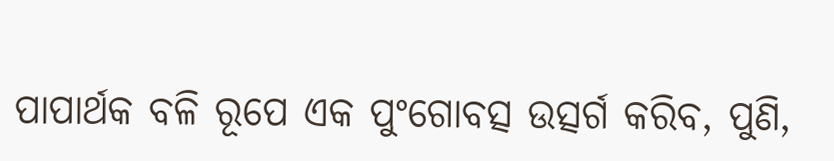ପାପାର୍ଥକ ବଳି ରୂପେ ଏକ ପୁଂଗୋବତ୍ସ ଉତ୍ସର୍ଗ କରିବ, ପୁଣି,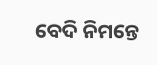ବେଦି ନିମନ୍ତେ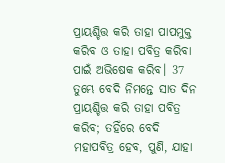ପ୍ରାୟଶ୍ଚିତ୍ତ କରି ତାହା ପାପମୁକ୍ତ କରିବ ଓ ତାହା ପବିତ୍ର କରିବା ପାଇଁ ଅଭିଷେକ କରିବ। 37 ତୁମ୍ଭେ ବେଦି ନିମନ୍ତେ ସାତ ଦିନ ପ୍ରାୟଶ୍ଚିତ୍ତ କରି ତାହା ପବିତ୍ର କରିବ; ତହିଁରେ ବେଦି ମହାପବିତ୍ର ହେବ, ପୁଣି, ଯାହା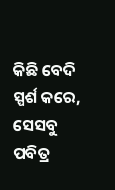କିଛି ବେଦି ସ୍ପର୍ଶ କରେ, ସେସବୁ ପବିତ୍ର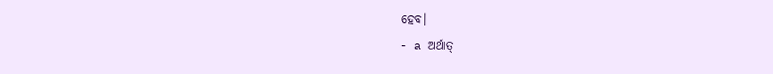ହେବ।
- a ଅର୍ଥାତ୍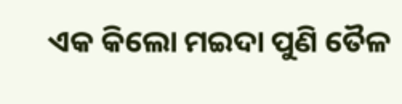ଏକ କିଲୋ ମଇଦା ପୁଣି ତୈଳ